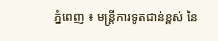ភ្នំពេញ ៖ មន្រ្តីការទូតជាន់ខ្ពស់ នៃ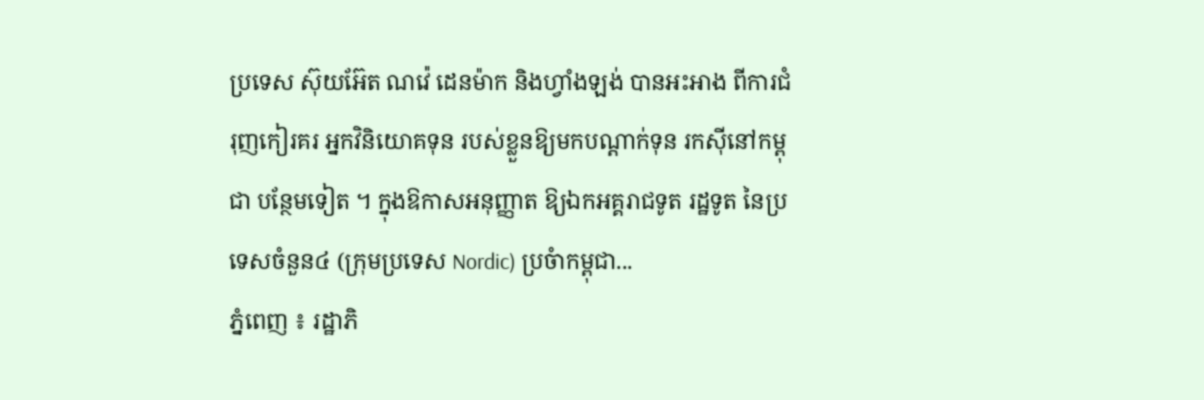ប្រទេស ស៊ុយអ៊ែត ណវ៉េ ដេនម៉ាក និងហ្វាំងឡង់ បានអះអាង ពីការជំរុញកៀរគរ អ្នកវិនិយោគទុន របស់ខ្លួនឱ្យមកបណ្ដាក់ទុន រកស៊ីនៅកម្ពុជា បន្ថែមទៀត ។ ក្នុងឱកាសអនុញ្ញាត ឱ្យឯកអគ្គរាជទូត រដ្ឋទូត នៃប្រទេសចំនួន៤ (ក្រុមប្រទេស Nordic) ប្រចំាកម្ពុជា...
ភ្នំពេញ ៖ រដ្ឋាភិ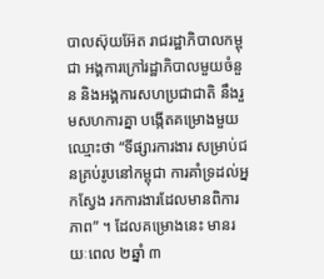បាលស៊ុយអ៊ែត រាជរដ្ឋាភិបាលកម្ពុជា អង្គការក្រៅរដ្ឋាភិបាលមួយចំនួន និងអង្គការសហប្រជាជាតិ នឹងរួមសហការគ្នា បង្កើតគម្រោងមួយ ឈ្មោះថា “ទីផ្សារការងារ សម្រាប់ជនគ្រប់រូបនៅកម្ពុជា ការគាំទ្រដល់អ្នកស្វែង រកការងារដែលមានពិការភាព” ។ ដែលគម្រោងនេះ មានរយៈពេល ២ឆ្នាំ ៣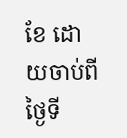ខែ ដោយចាប់ពីថ្ងៃទី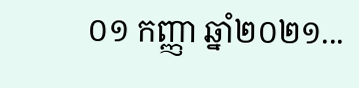០១ កញ្ញា ឆ្នាំ២០២១...